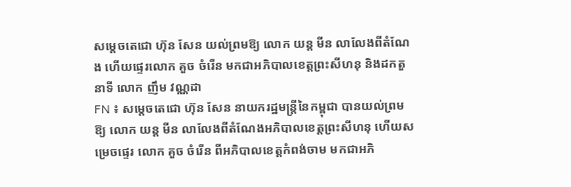សម្តេចតេជោ ហ៊ុន សែន យល់ព្រមឱ្យ លោក យន្ត មីន លាលែងពីតំណែង ហើយផ្ទេរលោក គួច ចំរើន មកជាអភិបាលខេត្តព្រះសីហនុ និងដកតួនាទី លោក ញឹម វណ្ណដា
FN ៖ សម្តេចតេជោ ហ៊ុន សែន នាយករដ្ឋមន្រ្តីនៃកម្ពុជា បានយល់ព្រមឱ្យ លោក យន្ត មីន លាលែងពីតំណែងអភិបាលខេត្តព្រះសីហនុ ហើយសម្រេចផ្ទេរ លោក គួច ចំរើន ពីអភិបាលខេត្តកំពង់ចាម មកជាអភិ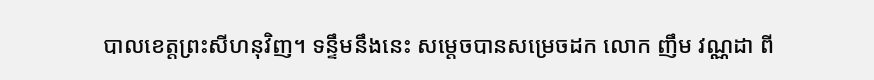បាលខេត្តព្រះសីហនុវិញ។ ទន្ទឹមនឹងនេះ សម្តេចបានសម្រេចដក លោក ញឹម វណ្ណដា ពី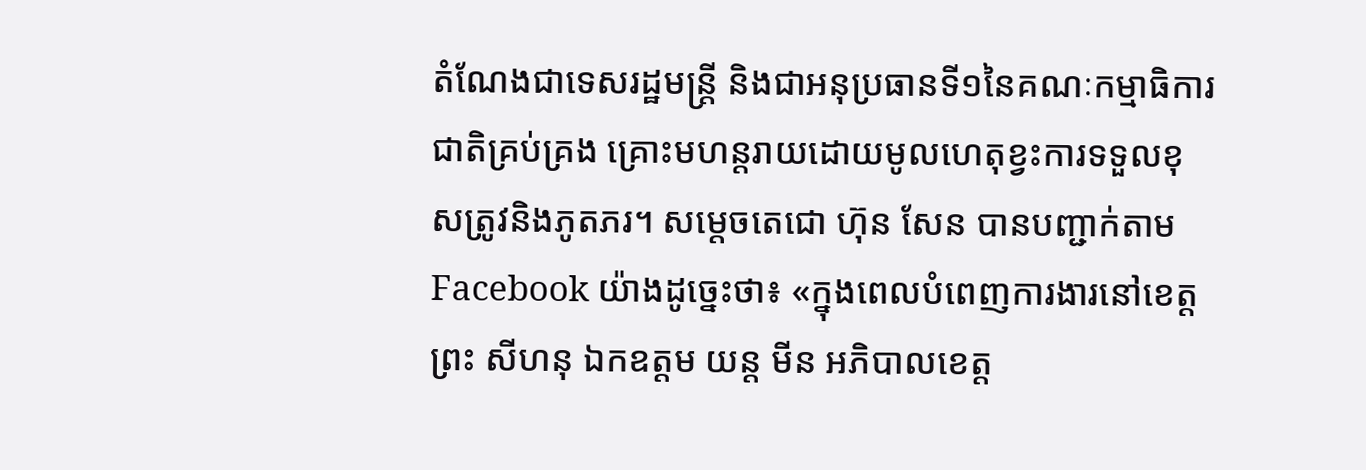តំណែងជាទេសរដ្ឋមន្ត្រី និងជាអនុប្រធានទី១នៃគណៈកម្មាធិការជាតិគ្រប់គ្រង គ្រោះមហន្តរាយដោយមូលហេតុខ្វះការទទួលខុសត្រូវនិងភូតភរ។ សម្តេចតេជោ ហ៊ុន សែន បានបញ្ជាក់តាម Facebook យ៉ាងដូច្នេះថា៖ «ក្នុងពេលបំពេញការងារនៅខេត្តព្រះ សីហនុ ឯកឧត្តម យន្ត មីន អភិបាលខេត្ត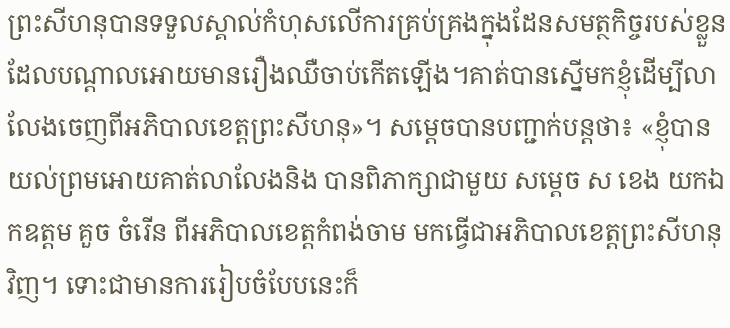ព្រះសីហនុបានទទួលស្គាល់កំហុសលើការគ្រប់គ្រងក្នុងដែនសមត្ថកិច្ចរបស់ខ្លួនដែលបណ្តាលអោយមានរឿងឈឺចាប់កើតឡើង។គាត់បានស្នើមកខ្ញុំដើម្បីលាលែងចេញពីអភិបាលខេត្តព្រះសីហនុ»។ សម្តេចបានបញ្ជាក់បន្តថា៖ «ខ្ញុំបានយល់ព្រមអោយគាត់លាលែងនិង បានពិភាក្សាជាមួយ សម្តេច ស ខេង យកឯកឧត្តម គួច ចំរើន ពីអភិបាលខេត្តកំពង់ចាម មកធ្វើជាអភិបាលខេត្តព្រះសីហនុវិញ។ ទោះជាមានការរៀបចំបែបនេះក៏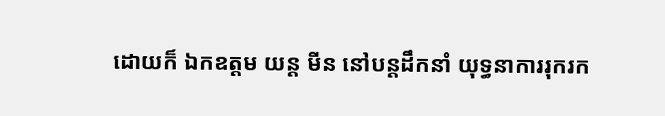ដោយក៏ ឯកឧត្តម យន្ត មីន នៅបន្តដឹកនាំ យុទ្ធនាការរុករក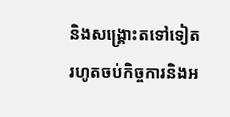និងសង្រ្គោះតទៅទៀតរហូតចប់កិច្ចការនិងអ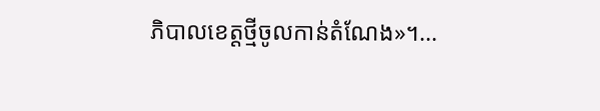ភិបាលខេត្តថ្មីចូលកាន់តំណែង»។…